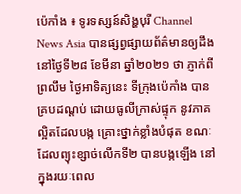ប៉េកាំង ៖ ទូរទស្សន៍សិង្ហបុរី Channel News Asia បានផ្សព្វផ្សាយព័ត៌មានឲ្យដឹង នៅថ្ងៃទី២៨ ខែមីនា ឆ្នាំ២០២១ ថា ភ្ញាក់ពីព្រលឹម ថ្ងៃអាទិត្យនេះ ទីក្រុងប៉េកាំង បានគ្របដណ្ដប់ ដោយធូលីក្រាស់ផ្ទុក នូវភាគល្អិតដែលបង្ក គ្រោះថ្នាក់ខ្លាំងបំផុត ខណៈដែលព្យុះខ្សាច់លើកទី២ បានបង្កឡើង នៅក្នុងរយៈពេល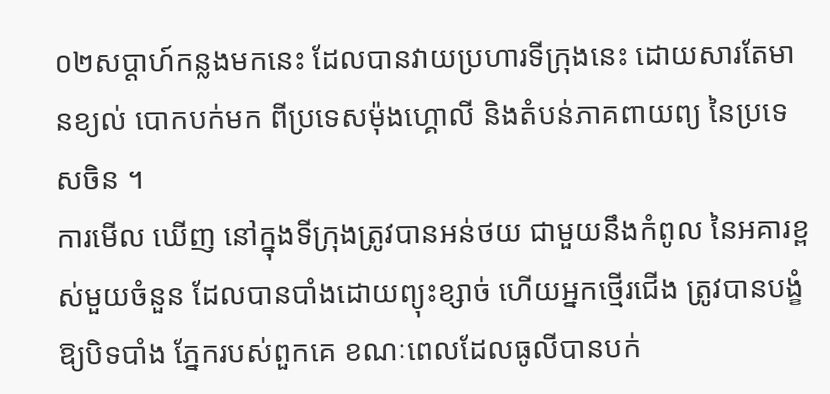០២សប្តាហ៍កន្លងមកនេះ ដែលបានវាយប្រហារទីក្រុងនេះ ដោយសារតែមានខ្យល់ បោកបក់មក ពីប្រទេសម៉ុងហ្គោលី និងតំបន់ភាគពាយព្យ នៃប្រទេសចិន ។
ការមើល ឃើញ នៅក្នុងទីក្រុងត្រូវបានអន់ថយ ជាមួយនឹងកំពូល នៃអគារខ្ពស់មួយចំនួន ដែលបានបាំងដោយព្យុះខ្សាច់ ហើយអ្នកថ្មើរជើង ត្រូវបានបង្ខំឱ្យបិទបាំង ភ្នែករបស់ពួកគេ ខណៈពេលដែលធូលីបានបក់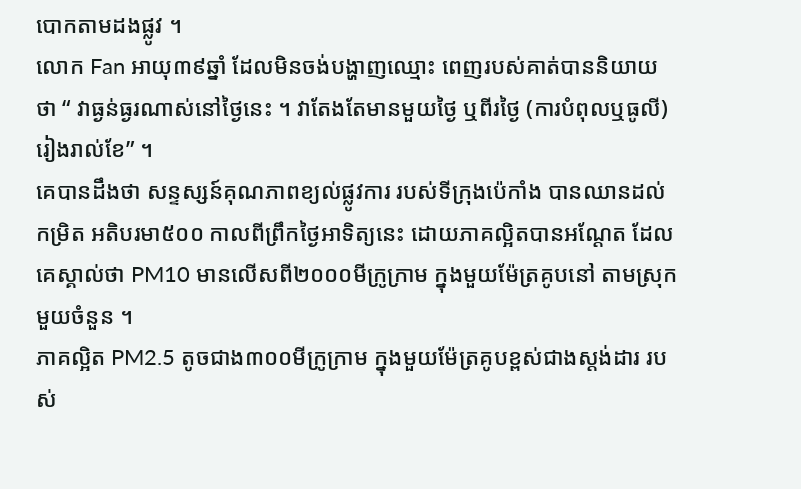បោកតាមដងផ្លូវ ។
លោក Fan អាយុ៣៩ឆ្នាំ ដែលមិនចង់បង្ហាញឈ្មោះ ពេញរបស់គាត់បាននិយាយថា “ វាធ្ងន់ធ្ងរណាស់នៅថ្ងៃនេះ ។ វាតែងតែមានមួយថ្ងៃ ឬពីរថ្ងៃ (ការបំពុលឬធូលី) រៀងរាល់ខែ” ។
គេបានដឹងថា សន្ទស្សន៍គុណភាពខ្យល់ផ្លូវការ របស់ទីក្រុងប៉េកាំង បានឈានដល់កម្រិត អតិបរមា៥០០ កាលពីព្រឹកថ្ងៃអាទិត្យនេះ ដោយភាគល្អិតបានអណ្តែត ដែលគេស្គាល់ថា PM10 មានលើសពី២០០០មីក្រូក្រាម ក្នុងមួយម៉ែត្រគូបនៅ តាមស្រុកមួយចំនួន ។
ភាគល្អិត PM2.5 តូចជាង៣០០មីក្រូក្រាម ក្នុងមួយម៉ែត្រគូបខ្ពស់ជាងស្តង់ដារ របស់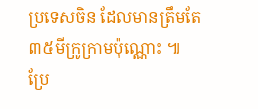ប្រទេសចិន ដែលមានត្រឹមតែ ៣៥មីក្រូក្រាមប៉ុណ្ណោះ ៕
ប្រែ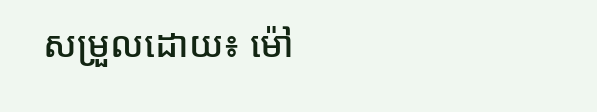សម្រួលដោយ៖ ម៉ៅ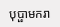បុប្ផាមករា